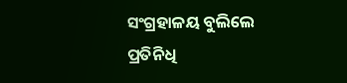ସଂଗ୍ରହାଳୟ ବୁଲିଲେ ପ୍ରତିନିଧି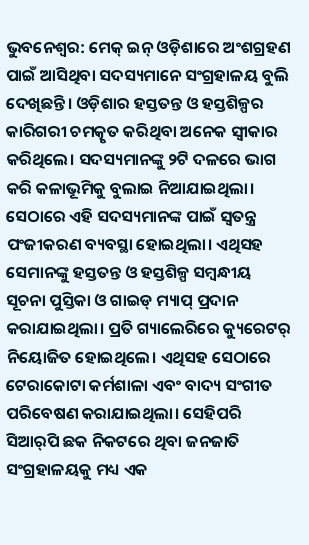ଭୁବନେଶ୍ବର: ମେକ୍‌ ଇନ୍‌ ଓଡ଼ିଶାରେ ଅଂଶଗ୍ରହଣ ପାଇଁ ଆସିଥିବା ସଦସ୍ୟମାନେ ସଂଗ୍ରହାଳୟ ବୁଲି ଦେଖିଛନ୍ତି। ଓଡ଼ିଶାର ହସ୍ତତନ୍ତ ଓ ହସ୍ତଶିଳ୍ପର କାରିଗରୀ ଚମତ୍କୃତ କରିଥିବା ଅନେକ ସ୍ବୀକାର କରିଥିଲେ। ସଦସ୍ୟମାନଙ୍କୁ ୨ଟି ଦଳରେ ଭାଗ କରି କଳାଭୂମିକୁ ବୁଲାଇ ନିଆଯାଇଥିଲା। ସେଠାରେ ଏହି ସଦସ୍ୟମାନଙ୍କ ପାଇଁ ସ୍ବତନ୍ତ୍ର ପଂଜୀକରଣ ବ୍ୟବସ୍ଥା ହୋଇଥିଲା। ଏଥିସହ ସେମାନଙ୍କୁ ହସ୍ତତନ୍ତ ଓ ହସ୍ତଶିଳ୍ପ ସମ୍ବନ୍ଧୀୟ ସୂଚନା ପୁସ୍ତିକା ଓ ଗାଇଡ୍‌ ମ୍ୟାପ୍ ପ୍ରଦାନ କରାଯାଇଥିଲା। ପ୍ରତି ଗ୍ୟାଲେରିରେ କ୍ୟୁରେଟର୍‌ ନିୟୋଜିତ ହୋଇଥିଲେ। ଏଥିସହ ସେଠାରେ ଟେରାକୋଟା କର୍ମଶାଳା ଏବଂ ବାଦ୍ୟ ସଂଗୀତ ପରିବେଷଣ କରାଯାଇଥିଲା। ସେହିପରି ସିଆର୍‌ପି ଛକ ନିକଟରେ ଥିବା ଜନଜାତି ସଂଗ୍ରହାଳୟକୁ ମଧ୍ୟ ଏକ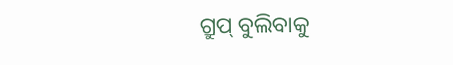ଗ୍ରୁପ୍‌ ବୁଲିବାକୁ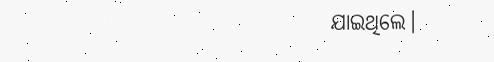ଯାଇଥିଲେ।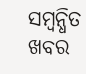ସମ୍ବନ୍ଧିତ ଖବର